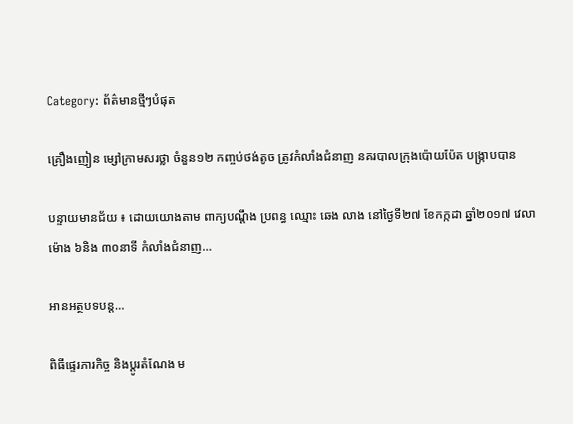Category: ព័ត៌មានថ្មីៗបំផុត

គ្រឿងញៀន ម្សៅក្រាមសរថ្លា ចំនួន១២ កញ្ចប់ថង់តូច ត្រូវកំលាំងជំនាញ នគរបាលក្រុងប៉ោយប៉ែត បង្រ្កាបបាន

បន្ទាយមានជ័យ ៖ ដោយយោងតាម ពាក្យបណ្តឹង ប្រពន្ធ ឈ្មោះ ឆេង លាង នៅថ្ងៃទី២៧ ខែកក្កដា ឆ្នាំ២០១៧ វេលាម៉ោង ៦និង ៣០នាទី កំលាំងជំនាញ…

អានអត្ថបទបន្ត…

ពិធីផ្ទេរភារកិច្ច និងប្តូរតំណែង ម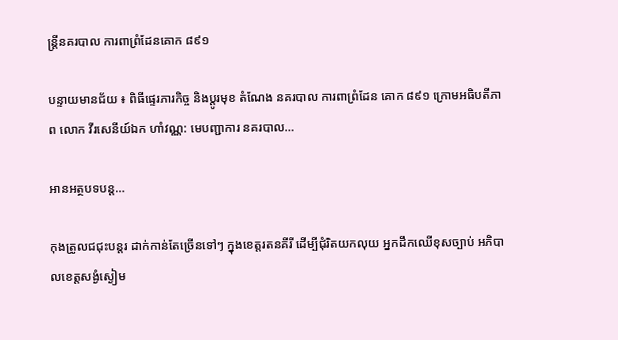ន្ត្រីនគរបាល ការពាព្រំដែនគោក ៨៩១

បន្ទាយមានជ័យ ៖ ពិធីផ្ទេរភារកិច្ច និងប្តូរមុខ តំណែង នគរបាល ការពាព្រំដែន គោក ៨៩១ ក្រោមអធិបតីភាព លោក វីរសេនីយ៍ឯក ហាំវណ្ណ: មេបញ្ជាការ នគរបាល…

អានអត្ថបទបន្ត…

កុងត្រូលជជុះបន្តរ ដាក់កាន់តែច្រើនទៅៗ ក្នុងខេត្តរតនគីរី ដើម្បីជុំរិតយកលុយ អ្នកដឹកឈើខុសច្បាប់ អភិបាលខេត្តសង្ងំស្ងៀម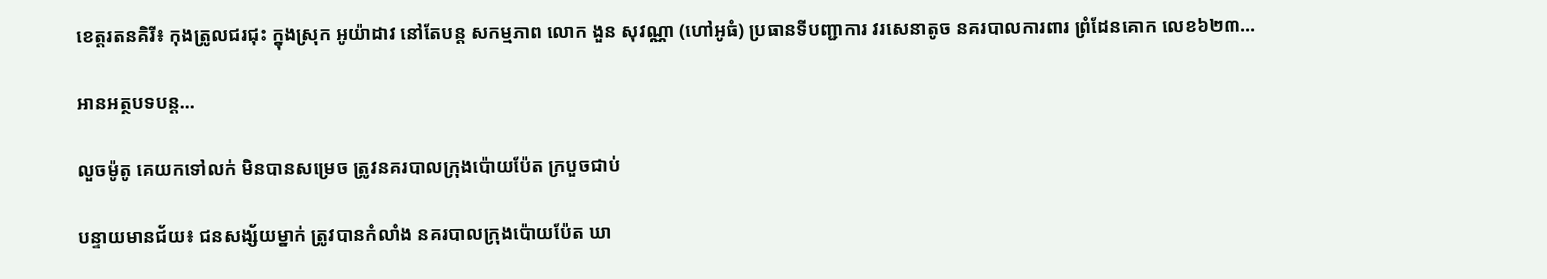ខេត្តរតនគិរី៖ កុងត្រូលជរជុះ ក្នុងស្រុក អូយ៉ាដាវ នៅតែបន្ត សកម្មភាព លោក ងួន សុវណ្ណា (ហៅអូធំ) ប្រធានទីបញ្ជាការ វរសេនាតូច នគរបាលការពារ ព្រំដែនគោក លេខ៦២៣…

អានអត្ថបទបន្ត…

លួចម៉ូតូ គេយកទៅលក់ មិនបានសម្រេច ត្រូវនគរបាលក្រុងប៉ោយប៉ែត ក្របួចជាប់

បន្ទាយមានជ័យ៖ ជនសង្ស័យម្នាក់ ត្រូវបានកំលាំង នគរបាលក្រុងប៉ោយប៉ែត ឃា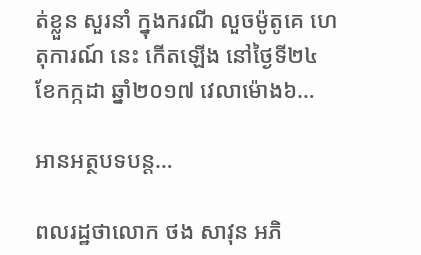ត់ខ្លួន សួរនាំ ក្នុងករណី លួចម៉ូតូគេ ហេតុការណ៍ នេះ កើតឡើង នៅថ្ងៃទី២៤ ខែកក្កដា ឆ្នាំ២០១៧ វេលាម៉ោង៦…

អានអត្ថបទបន្ត…

ពលរដ្ឋថាលោក ថង សាវុន អភិ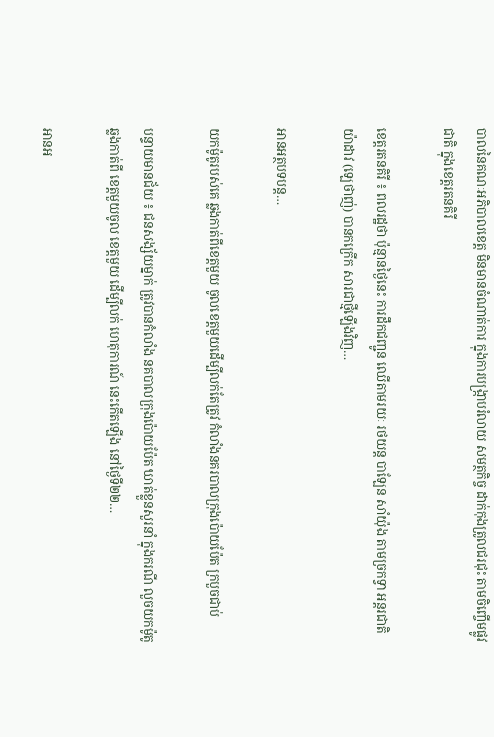បាលនៃគណៈអភិបាលខេត្ត មិនមានចំណាត់ការ ក្នុងការបង្ក្រាបរំលាយ សមត្ថកិច្ច ដាក់កុងត្រូលជរជុះ តាមចិញ្ចើមផ្លូវជាតិ ក្នុងខេត្តរតនគិរី

ខេត្តរតនគិរី ៖ ពលរដ្ឋថា ប៉ុន្មានថ្ងៃនេះ ការដឹកជញ្ជូន ឈើតាមរយៈ រថយន្ត បាឡែន សាំយ៉ុង តាមច្រកទ្វា អន្តរជាតិ យ៉ាដាវ (ឡេថាញ់) បានកក្រើក សារជាថ្មីឡើងវិញ…

អានអត្ថបទបន្ត…

យកម៉ូតូរបស់គេ ឆ្លងកាត់ពីខេត្តមួយ ចូលខេត្តមួយដើម្បីលក់តែត្រូវ កំលាំងនគរបាលក្រុងប៉ោយប៉ែត ក្របួចជាប់

បន្ទាយមានជ័យ ៖ ជនសង្ស័យម្នាក់ ត្រូវបានកំលាំង នគបាលក្រុងប៉ោយប៉ែត ឃាត់ខ្លួនសួរនាំ ក្នុងករណី លួចយកម៉ូតូ ឆ្លងកាត់ពី ខេត្តមួយចូល ខេត្តមួយ ដើម្បីលក់ ហេតុការណ៍ នេះកើតឡើង នៅថ្ងៃទី២២…

អានអ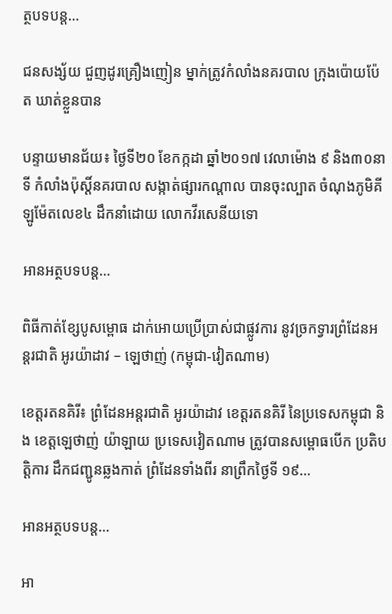ត្ថបទបន្ត…

ជនសង្ស័យ ជួញដូរគ្រឿងញៀន ម្នាក់ត្រូវកំលាំងនគរបាល ក្រុងប៉ោយប៉ែត ឃាត់ខ្លួនបាន

បន្ទាយមានជ័យ៖ ថ្ងៃទី២០ ខែកក្កដា ឆ្នាំ២០១៧ វេលាម៉ោង ៩ និង៣០នាទី កំលាំងប៉ុស្តិ៍នគរបាល សង្កាត់ផ្សារកណ្តាល បានចុះល្បាត ចំណុងភូមិគីឡូម៉ែតលេខ៤ ដឹកនាំដោយ លោកវីរសេនីយទោ

អានអត្ថបទបន្ត…

ពិធីកាត់ខ្សែបូសម្ពោធ ដាក់អោយប្រើប្រាស់ជាផ្លូវការ នូវច្រកទ្វារព្រំដែនអន្តរជាតិ អូរយ៉ាដាវ – ឡេថាញ់ (កម្ពុជា-វៀតណាម)

ខេត្តរតនគិរី៖ ព្រំដែនអន្តរជាតិ អូរយ៉ាដាវ ខេត្តរតនគិរី នៃប្រទេសកម្ពុជា និង ខេត្តឡេថាញ់ យ៉ាឡាយ ប្រទេសវៀតណាម ត្រូវបានសម្ពោធបើក ប្រតិបត្តិការ ដឹកជញ្ជូនឆ្លងកាត់ ព្រំដែនទាំងពីរ នាព្រឹកថ្ងៃទី ១៩…

អានអត្ថបទបន្ត…

អា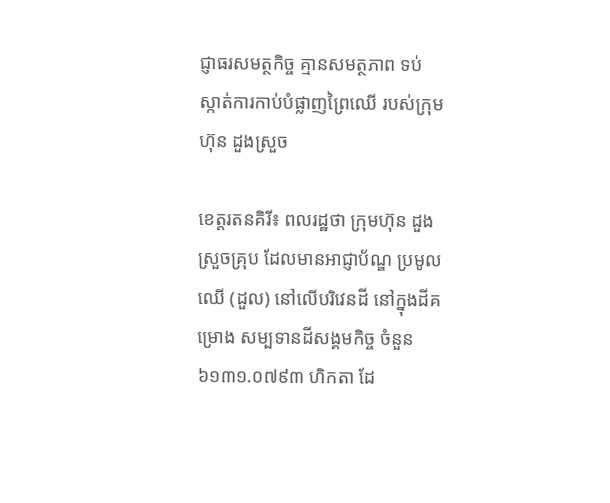ជ្ញាធរសមត្ថកិច្ច គ្មានសមត្ថភាព ទប់ស្កាត់ការកាប់បំផ្លាញព្រៃឈើ របស់ក្រុមហ៊ុន ដួងស្រួច

ខេត្តរតនគិរី៖ ពលរដ្ឋថា ក្រុមហ៊ុន ដួងស្រួចគ្រុប ដែលមានអាជ្ញាប័ណ្ឌ ប្រមូលឈើ (ដួល) នៅលើបរិវេនដី នៅក្នុងដីគម្រោង សម្បទានដីសង្គមកិច្ច ចំនួន៦១៣១.០៧៩៣ ហិកតា ដែ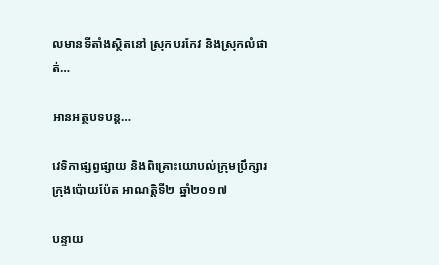លមានទីតាំងស្ថិតនៅ ស្រុកបរកែវ និងស្រុកលំផាត់…

អានអត្ថបទបន្ត…

វេទិកាផ្សព្វផ្សាយ និងពិគ្រោះយោបល់ក្រុមប្រឹក្សារ ក្រុងប៉ោយប៉ែត អាណត្តិទី២ ឆ្នាំ២០១៧

បន្ទាយ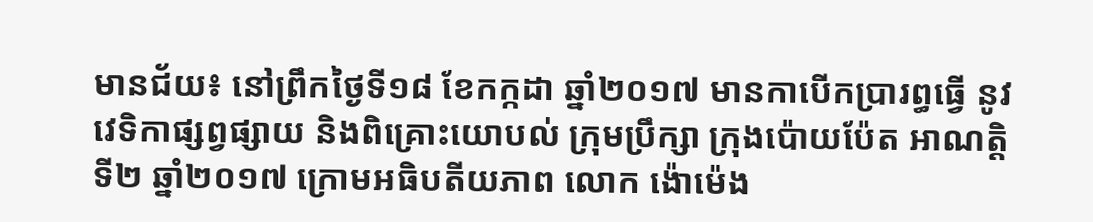មានជ័យ៖ នៅព្រឹកថ្ងៃទី១៨ ខែកក្កដា ឆ្នាំ២០១៧ មានកាបើកប្រារព្ធធ្វើ នូវវេទិកាផ្សព្វផ្សាយ និងពិគ្រោះយោបល់ ក្រុមប្រឹក្សា ក្រុងប៉ោយប៉ែត អាណត្តិ ទី២ ឆ្នាំ២០១៧ ក្រោមអធិបតីយភាព លោក ង៉ោម៉េង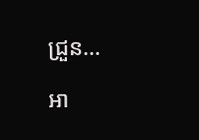ជ្រួន…

អា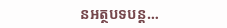នអត្ថបទបន្ត…